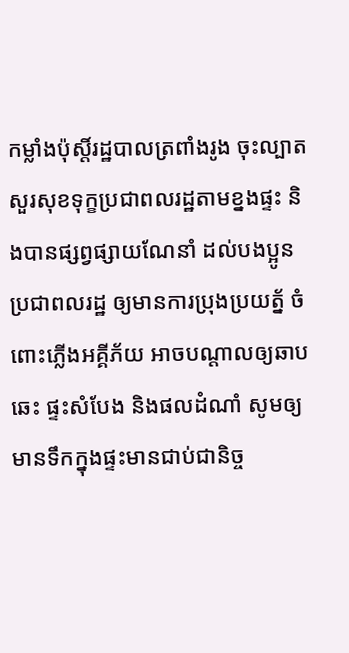កម្លាំងប៉ុស្តិ៍រដ្ឋបាលត្រពាំងរូង ចុះល្បាតសួរសុខទុក្ខប្រជាពលរដ្ឋតាមខ្នងផ្ទះ និងបានផ្សព្វផ្សាយណែនាំ ដល់បងប្អូន ប្រជាពលរដ្ឋ ឲ្យមានការប្រុងប្រយត្ន័ ចំពោះភ្លើងអគ្គីភ័យ អាចបណ្តាលឲ្យឆាបឆេះ ផ្ទះសំបែង និងផលដំណាំ សូមឲ្យមានទឹកក្នុងផ្ទះមានជាប់ជានិច្ច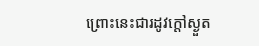ព្រោះនេះជារដូវក្តៅស្ងួត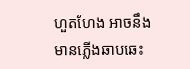ហួតហែង អាចនឹងមានភ្លើងឆាបឆេះ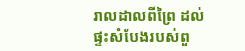រាលដាលពីព្រៃ ដល់ផ្ទះសំបែងរបស់ពួ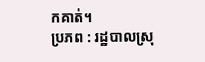កគាត់។
ប្រភព : រដ្ឋបាលស្រុ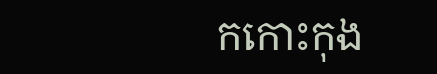កកោះកុង